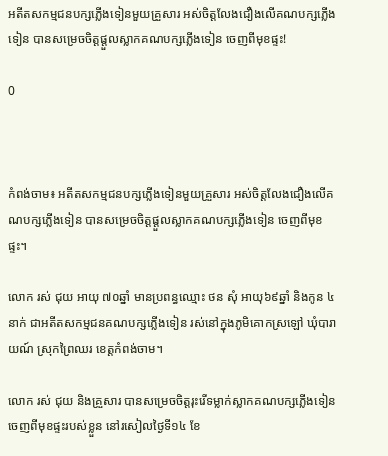អតីតសកម្មជនបក្សភ្លេីងទៀនមួយគ្រួសារ អស់ចិត្តលែងជឿងលើគណបក្សភ្លើងទៀន បានសម្រេចចិត្តផ្តួលស្លាកគណបក្សភ្លេីងទៀន ចេញពីមុខផ្ទះ!

0



កំពង់ចាម៖ អតីតសកម្មជនបក្សភ្លេីងទៀនមួយគ្រួសារ អស់ចិត្តលែងជឿងលើគណបក្សភ្លើងទៀន បានសម្រេចចិត្តផ្តួលស្លាកគណបក្សភ្លេីងទៀន ចេញពីមុខផ្ទះ។

លោក រស់ ជុយ អាយុ ៧០ឆ្នាំ មានប្រពន្ធឈ្មោះ ថន សុំ អាយុ៦៩ឆ្នាំ និងកូន ៤នាក់ ជាអតីតសកម្មជនគណបក្សភ្លេីងទៀន រស់នៅក្នុងភូមិគោកស្រឡៅ ឃុំបារាយណ៍ ស្រុកព្រៃឈរ ខេត្តកំពង់ចាម។

លោក រស់ ជុយ និងគ្រួសារ បានសម្រេចចិត្តរុះរើទម្លាក់ស្លាកគណបក្សភ្លេីងទៀនចេញពីមុខផ្ទះរបស់ខ្លួន នៅរសៀលថ្ងៃទី១៤ ខែ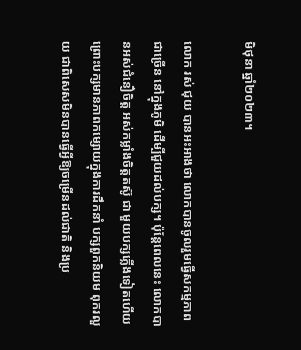មិថុនា ឆ្នាំ២០២៣។

លោក រស់ ជុយ បានអះអាងថា លោកបានចូលរួមធ្វើសកម្មភាពជាច្រើន នៅក្នុងភូមិ ដើម្បីជួយដល់បក្ស។ ប៉ុន្តែពេលនេះ លោកបានអស់ជំនឿចិត្ត អស់កម្លាំងចិត្តតស៊ូ ជា មួយបក្សភ្លើងទៀតហើយ ព្រោះបក្សមានភាពកម្សោយក្នុងការដឹកនាំ បក្សពួកនិយម ពុករលួយ ជាពិសេសមិនបានធ្វើអ្វីឱ្យចម្រើនដល់ជាតិ និងប្រ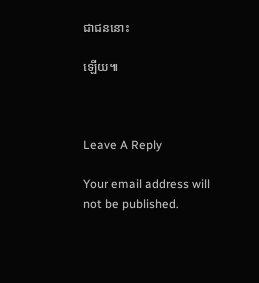ជាជននោះ

ឡើយ៕



Leave A Reply

Your email address will not be published.